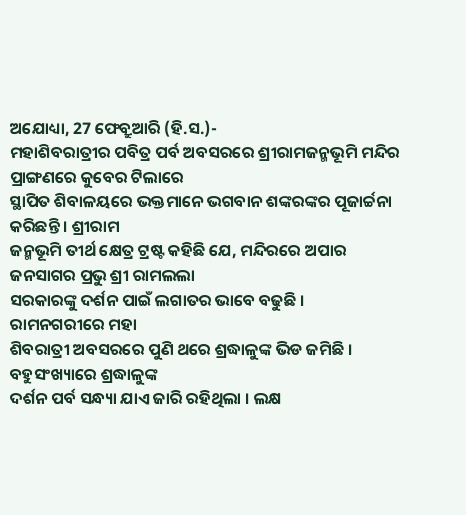ଅଯୋଧ୍ୟା, 27 ଫେବ୍ରୁଆରି (ହି.ସ.)-
ମହାଶିବରାତ୍ରୀର ପବିତ୍ର ପର୍ବ ଅବସରରେ ଶ୍ରୀରାମଜନ୍ମଭୂମି ମନ୍ଦିର ପ୍ରାଙ୍ଗଣରେ କୁବେର ଟିଲାରେ
ସ୍ଥାପିତ ଶିବାଳୟରେ ଭକ୍ତମାନେ ଭଗବାନ ଶଙ୍କରଙ୍କର ପୂଜାର୍ଚ୍ଚନା କରିଛନ୍ତି । ଶ୍ରୀରାମ
ଜନ୍ମଭୂମି ତୀର୍ଥ କ୍ଷେତ୍ର ଟ୍ରଷ୍ଟ କହିଛି ଯେ, ମନ୍ଦିରରେ ଅପାର ଜନସାଗର ପ୍ରଭୁ ଶ୍ରୀ ରାମଲଲା
ସରକାରଙ୍କୁ ଦର୍ଶନ ପାଇଁ ଲଗାତର ଭାବେ ବଢୁଛି ।
ରାମନଗରୀରେ ମହା
ଶିବରାତ୍ରୀ ଅବସରରେ ପୁଣି ଥରେ ଶ୍ରଦ୍ଧାଳୁଙ୍କ ଭିଡ ଜମିଛି । ବହୁସଂଖ୍ୟାରେ ଶ୍ରଦ୍ଧାଳୁଙ୍କ
ଦର୍ଶନ ପର୍ବ ସନ୍ଧ୍ୟା ଯାଏ ଜାରି ରହିଥିଲା । ଲକ୍ଷ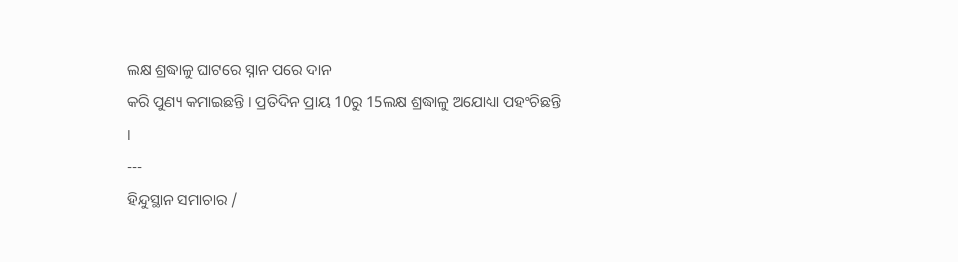ଲକ୍ଷ ଶ୍ରଦ୍ଧାଳୁ ଘାଟରେ ସ୍ନାନ ପରେ ଦାନ
କରି ପୁଣ୍ୟ କମାଇଛନ୍ତି । ପ୍ରତିଦିନ ପ୍ରାୟ 10ରୁ 15ଲକ୍ଷ ଶ୍ରଦ୍ଧାଳୁ ଅଯୋଧ୍ୟା ପହଂଚିଛନ୍ତି
।
---
ହିନ୍ଦୁସ୍ଥାନ ସମାଚାର /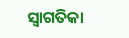ସ୍ୱାଗତିକା